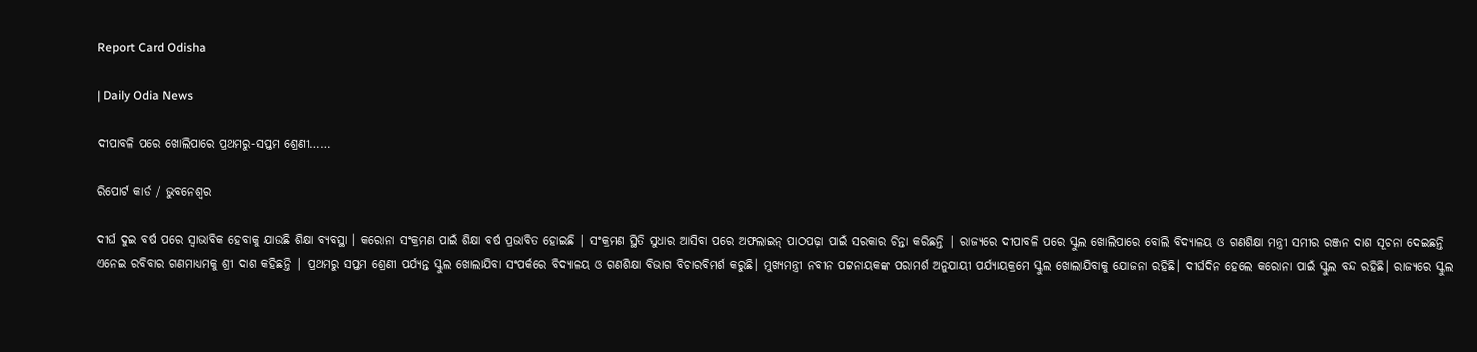Report Card Odisha

| Daily Odia News

ଦୀପାବଳି ପରେ ଖୋଲିପାରେ ପ୍ରଥମରୁ-ସପ୍ତମ ଶ୍ରେଣୀ……

ରିପୋର୍ଟ କାର୍ଡ / ଭୁବନେଶ୍ବର

ଦୀର୍ଘ ଦୁଇ ବର୍ଷ ପରେ ସ୍ୱାଭାବିକ ହେବାକୁ ଯାଉଛି ଶିକ୍ଷା ବ୍ୟବସ୍ଥା । କରୋନା ସଂକ୍ରମଣ ପାଇଁ ଶିକ୍ଷା ବର୍ଷ ପ୍ରଭାବିତ ହୋଇଛି | ସଂକ୍ରମଣ ସ୍ଥିତି ସୁଧାର ଆସିବା ପରେ ଅଫଲାଇନ୍ ପାଠପଢ଼ା ପାଇଁ ସରକାର ଚିନ୍ତା କରିଛନ୍ତି | ରାଜ୍ୟରେ ଦୀପାବଳି ପରେ ସ୍କୁଲ ଖୋଲିପାରେ ବୋଲି ବିଦ୍ୟାଳୟ ଓ ଗଣଶିକ୍ଷା ମନ୍ତ୍ରୀ ସମୀର ରଞ୍ଜନ ଦାଶ ସୂଚନା ଦେଇଛନ୍ତି ଏନେଇ ରବିବାର ଗଣମାଧ୍ୟମକୁ ଶ୍ରୀ ଦାଶ କହିଛନ୍ତି | ପ୍ରଥମରୁ ସପ୍ତମ ଶ୍ରେଣୀ ପର୍ଯ୍ୟନ୍ତ ସ୍କୁଲ ଖୋଲାଯିବା ସଂପର୍କରେ ବିଦ୍ୟାଳୟ ଓ ଗଣଶିକ୍ଷା ବିଭାଗ ବିଚାରବିମର୍ଶ କରୁଛି। ମୁଖ୍ୟମନ୍ତ୍ରୀ ନବୀନ ପଟ୍ଟନାୟକଙ୍କ ପରାମର୍ଶ ଅନୁଯାୟୀ ପର୍ଯ୍ୟାୟକ୍ରମେ ସ୍କୁଲ ଖୋଲାଯିବାକୁ ଯୋଜନା ରହିଛି। ଦୀର୍ଘଦିନ ହେଲେ କରୋନା ପାଇଁ ସ୍କୁଲ ବନ୍ଦ ରହିଛି। ରାଜ୍ୟରେ ସ୍କୁଲ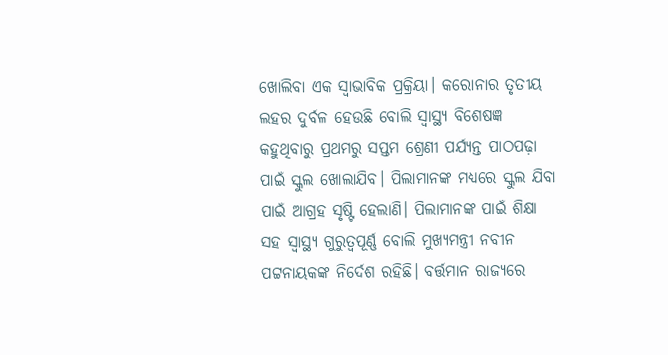ଖୋଲିବା ଏକ ସ୍ୱାଭାବିକ ପ୍ରକ୍ରିୟା। କରୋନାର ତୃତୀୟ ଲହର ଦୁର୍ବଳ ହେଉଛି ବୋଲି ସ୍ବାସ୍ଥ୍ୟ ବିଶେଷଜ୍ଞ କହୁଥିବାରୁ ପ୍ରଥମରୁ ସପ୍ତମ ଶ୍ରେଣୀ ପର୍ଯ୍ୟନ୍ତ ପାଠପଢ଼ା ପାଇଁ ସ୍କୁଲ ଖୋଲାଯିବ। ପିଲାମାନଙ୍କ ମଧ୍ୟରେ ସ୍କୁଲ ଯିବା ପାଇଁ ଆଗ୍ରହ ସୃଷ୍ଟି ହେଲାଣି। ପିଲାମାନଙ୍କ ପାଇଁ ଶିକ୍ଷା ସହ ସ୍ୱାସ୍ଥ୍ୟ ଗୁରୁତ୍ୱପୂର୍ଣ୍ଣ ବୋଲି ମୁଖ୍ୟମନ୍ତ୍ରୀ ନବୀନ ପଟ୍ଟନାୟକଙ୍କ ନିର୍ଦେଶ ରହିଛି। ବର୍ତ୍ତମାନ ରାଜ୍ୟରେ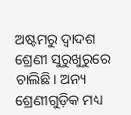ଅଷ୍ଟମରୁ ଦ୍ୱାଦଶ ଶ୍ରେଣୀ ସୁରୁଖୁରୁରେ ଚାଲିଛି। ଅନ୍ୟ ଶ୍ରେଣୀଗୁଡ଼ିକ ମଧ୍ୟ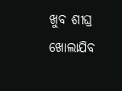ଖୁବ ଶୀଘ୍ର ଖୋଲାଯିବ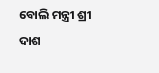ବୋଲି ମନ୍ତ୍ରୀ ଶ୍ରୀ ଦାଶ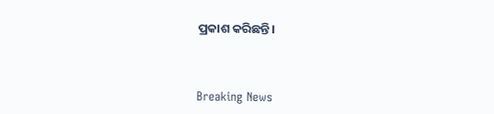ପ୍ରକାଶ କରିଛନ୍ତି।



Breaking News